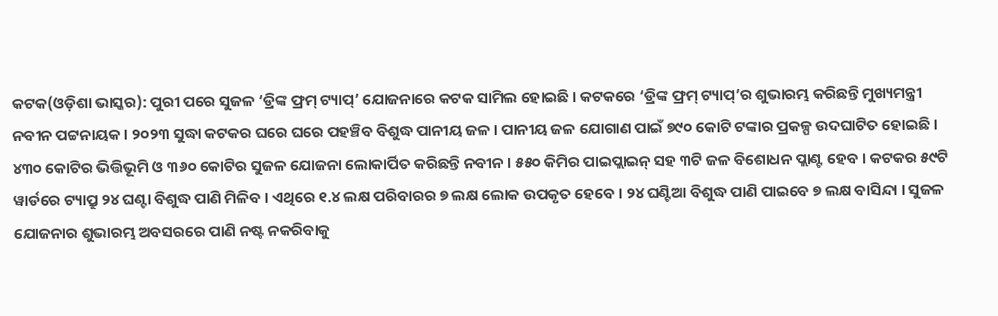କଟକ(ଓଡ଼ିଶା ଭାସ୍କର): ପୁରୀ ପରେ ସୁଜଳ ‘ଡ୍ରିଙ୍କ ଫ୍ରମ୍ ଟ୍ୟାପ୍’ ଯୋଜନାରେ କଟକ ସାମିଲ ହୋଇଛି । କଟକରେ ‘ଡ୍ରିଙ୍କ ଫ୍ରମ୍ ଟ୍ୟାପ୍’ର ଶୁଭାରମ୍ଭ କରିଛନ୍ତି ମୁଖ୍ୟମନ୍ତ୍ରୀ ନବୀନ ପଟ୍ଟନାୟକ । ୨୦୨୩ ସୁଦ୍ଧା କଟକର ଘରେ ଘରେ ପହଞ୍ଚିବ ବିଶୁଦ୍ଧ ପାନୀୟ ଜଳ । ପାନୀୟ ଜଳ ଯୋଗାଣ ପାଇଁ ୭୯୦ କୋଟି ଟଙ୍କାର ପ୍ରକଳ୍ପ ଉଦଘାଟିତ ହୋଇଛି ।
୪୩୦ କୋଟିର ଭିତ୍ତିଭୂମି ଓ ୩୬୦ କୋଟିର ସୁଜଳ ଯୋଜନା ଲୋକାର୍ପିତ କରିଛନ୍ତି ନବୀନ । ୫୫୦ କିମିର ପାଇପ୍ଲାଇନ୍ ସହ ୩ଟି ଜଳ ବିଶୋଧନ ପ୍ଲାଣ୍ଟ ହେବ । କଟକର ୫୯ଟି ୱାର୍ଡରେ ଟ୍ୟାପ୍ରୁ ୨୪ ଘଣ୍ଟା ବିଶୁଦ୍ଧ ପାଣି ମିଳିବ । ଏଥିରେ ୧.୪ ଲକ୍ଷ ପରିବାରର ୭ ଲକ୍ଷ ଲୋକ ଉପକୃତ ହେବେ । ୨୪ ଘଣ୍ଟିଆ ବିଶୁଦ୍ଧ ପାଣି ପାଇବେ ୭ ଲକ୍ଷ ବାସିନ୍ଦା । ସୁଜଳ ଯୋଜନାର ଶୁଭାରମ୍ଭ ଅବସରରେ ପାଣି ନଷ୍ଟ ନକରିବାକୁ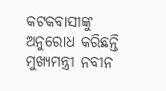କଟକବାସୀଙ୍କୁ ଅନୁରୋଧ କରିଛନ୍ତି ମୁଖ୍ୟମନ୍ତ୍ରୀ ନବୀନ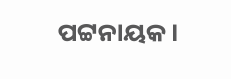ପଟ୍ଟନାୟକ ।